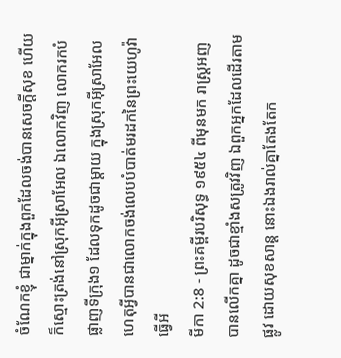ចំណែកខ្ញុំ ជាម្នាក់ក្នុងពួកដែលចង់បានសេចក្ដីសុខ ហើយក៏ស្មោះត្រង់នៅស្រុកអ៊ីស្រាអែល ឯលោកវិញ លោករកបំផ្លាញទីក្រុង១ ដែលទុកដូចជាម្តាយ ក្នុងស្រុកអ៊ីស្រាអែល ហេតុអ្វីបានជាលោកចង់លេបបំបាត់មរដកនៃព្រះយេហូវ៉ាធ្វើអី
មីកា 2:8 - ព្រះគម្ពីរបរិសុទ្ធ ១៩៥៤ ពីមុនមក រាស្ត្រអញបានលើកគ្នា ដូចជាខ្មាំងសត្រូវវិញ ឯពួកអ្នកដែលដើរតាមផ្លូវ ដោយសុខសាន្ត នោះឯងរាល់គ្នាតែងតែក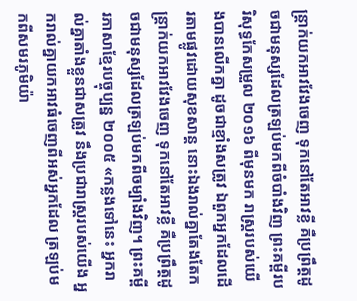ន្ត្រាក់យកអាវវែងចេញ ទុកនៅតែអាវខ្លី គឺប្រព្រឹត្តដូចជាមនុស្សដែលត្រឡប់មកពីចំបាំងវិញ ព្រះគម្ពីរបរិសុទ្ធកែសម្រួល ២០១៦ ពីមុនមក រាស្ត្ររបស់យើងបានលើកគ្នា ដូចជាខ្មាំងសត្រូវ ឯពួកអ្នកដែលដើរតាមផ្លូវដោយសុខសាន្ត នោះឯងរាល់គ្នាតែងតែកន្ត្រាក់យកអាវវែងចេញ ទុកនៅតែអាវខ្លី គឺប្រព្រឹត្តដូចជាមនុស្សដែលត្រឡប់មកពីចម្បាំងវិញ។ ព្រះគម្ពីរភាសាខ្មែរបច្ចុប្បន្ន ២០០៥ «កន្លងទៅនេះ អ្នករាល់គ្នាតាំងខ្លួនជាសត្រូវ នឹងប្រជារាស្ត្ររបស់យើង អ្នករាល់គ្នាយកអាវធំចេញពីអស់អ្នកដែល ត្រឡប់មកពីសមរភូមិយ៉ា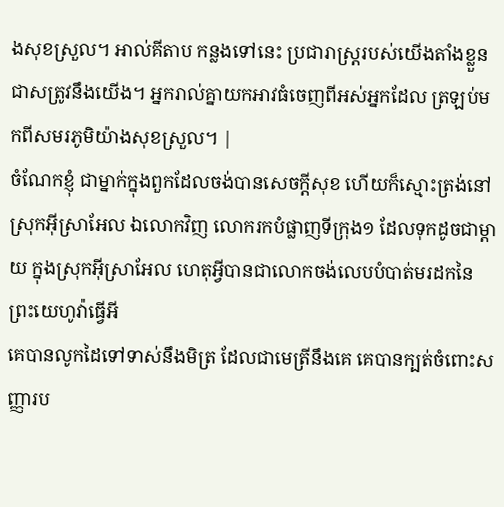ងសុខស្រួល។ អាល់គីតាប កន្លងទៅនេះ ប្រជារាស្ត្ររបស់យើងតាំងខ្លួនជាសត្រូវនឹងយើង។ អ្នករាល់គ្នាយកអាវធំចេញពីអស់អ្នកដែល ត្រឡប់មកពីសមរភូមិយ៉ាងសុខស្រួល។ |
ចំណែកខ្ញុំ ជាម្នាក់ក្នុងពួកដែលចង់បានសេចក្ដីសុខ ហើយក៏ស្មោះត្រង់នៅស្រុកអ៊ីស្រាអែល ឯលោកវិញ លោករកបំផ្លាញទីក្រុង១ ដែលទុកដូចជាម្តាយ ក្នុងស្រុកអ៊ីស្រាអែល ហេតុអ្វីបានជាលោកចង់លេបបំបាត់មរដកនៃព្រះយេហូវ៉ាធ្វើអី
គេបានលូកដៃទៅទាស់នឹងមិត្រ ដែលជាមេត្រីនឹងគេ គេបានក្បត់ចំពោះសញ្ញារប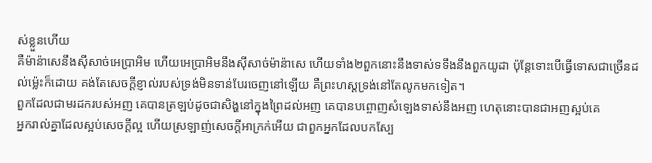ស់ខ្លួនហើយ
គឺម៉ាន៉ាសេនឹងស៊ីសាច់អេប្រាអិម ហើយអេប្រាអិមនឹងស៊ីសាច់ម៉ាន៉ាសេ ហើយទាំង២ពួកនោះនឹងទាស់ទទឹងនឹងពួកយូដា ប៉ុន្តែទោះបើធ្វើទោសជាច្រើនដល់ម៉្លេះក៏ដោយ គង់តែសេចក្ដីខ្ញាល់របស់ទ្រង់មិនទាន់បែរចេញនៅឡើយ គឺព្រះហស្តទ្រង់នៅតែលូកមកទៀត។
ពួកដែលជាមរដករបស់អញ គេបានត្រឡប់ដូចជាសិង្ហនៅក្នុងព្រៃដល់អញ គេបានបព្ចោញសំឡេងទាស់នឹងអញ ហេតុនោះបានជាអញស្អប់គេ
អ្នករាល់គ្នាដែលស្អប់សេចក្ដីល្អ ហើយស្រឡាញ់សេចក្ដីអាក្រក់អើយ ជាពួកអ្នកដែលបកស្បែ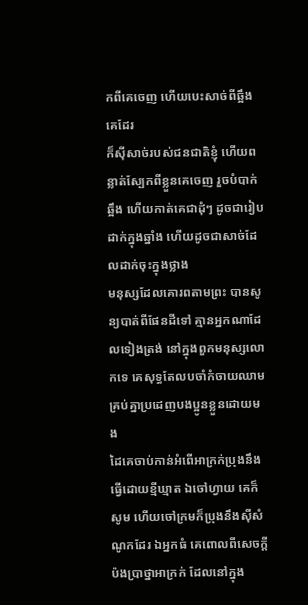កពីគេចេញ ហើយបេះសាច់ពីឆ្អឹងគេដែរ
ក៏ស៊ីសាច់របស់ជនជាតិខ្ញុំ ហើយពន្លាត់ស្បែកពីខ្លួនគេចេញ រួចបំបាក់ឆ្អឹង ហើយកាត់គេជាដុំៗ ដូចជារៀបដាក់ក្នុងឆ្នាំង ហើយដូចជាសាច់ដែលដាក់ចុះក្នុងថ្លាង
មនុស្សដែលគោរពតាមព្រះ បានសូន្យបាត់ពីផែនដីទៅ គ្មានអ្នកណាដែលទៀងត្រង់ នៅក្នុងពួកមនុស្សលោកទេ គេសុទ្ធតែលបចាំកំចាយឈាម គ្រប់គ្នាប្រដេញបងប្អូនខ្លួនដោយមង
ដៃគេចាប់កាន់អំពើអាក្រក់ប្រុងនឹងធ្វើដោយខ្មីឃ្មាត ឯចៅហ្វាយ គេក៏សូម ហើយចៅក្រមក៏ប្រុងនឹងស៊ីសំណូកដែរ ឯអ្នកធំ គេពោលពីសេចក្ដីប៉ងប្រាថ្នាអាក្រក់ ដែលនៅក្នុង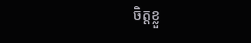ចិត្តខ្លួ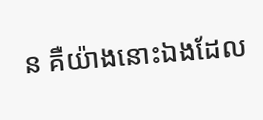ន គឺយ៉ាងនោះឯងដែល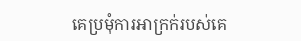គេប្រមុំការអាក្រក់របស់គេ